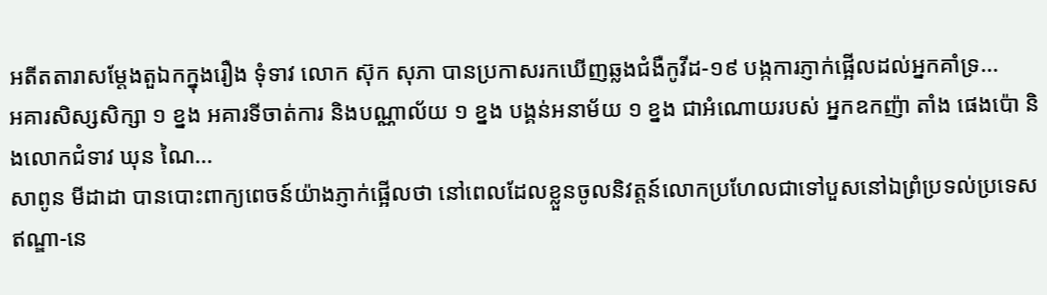អតីតតារាសម្តែងតួឯកក្នុងរឿង ទុំទាវ លោក ស៊ុក សុភា បានប្រកាសរកឃើញឆ្លងជំងឺកូវីដ-១៩ បង្កការភ្ញាក់ផ្អើលដល់អ្នកគាំទ្រ...
អគារសិស្សសិក្សា ១ ខ្នង អគារទីចាត់ការ និងបណ្ណាល័យ ១ ខ្នង បង្គន់អនាម័យ ១ ខ្នង ជាអំណោយរបស់ អ្នកឧកញ៉ា តាំង ផេងប៉ោ និងលោកជំទាវ ឃុន ណៃ...
សាពូន មីដាដា បានបោះពាក្យពេចន៍យ៉ាងភ្ញាក់ផ្អើលថា នៅពេលដែលខ្លួនចូលនិវត្តន៍លោកប្រហែលជាទៅបួសនៅឯព្រំប្រទល់ប្រទេសឥណ្ឌា-នេ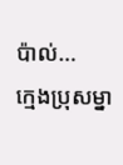ប៉ាល់...
ក្មេងប្រុសម្នា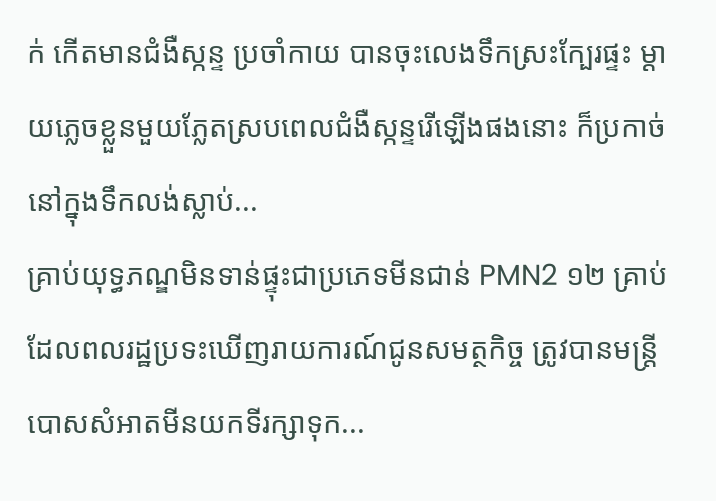ក់ កើតមានជំងឺស្កន្ទ ប្រចាំកាយ បានចុះលេងទឹកស្រះក្បែរផ្ទះ ម្ដាយភ្លេចខ្លួនមួយភ្លែតស្របពេលជំងឺស្កន្ទរើឡើងផងនោះ ក៏ប្រកាច់នៅក្នុងទឹកលង់ស្លាប់...
គ្រាប់យុទ្ធភណ្ឌមិនទាន់ផ្ទុះជាប្រភេទមីនជាន់ PMN2 ១២ គ្រាប់ ដែលពលរដ្ឋប្រទះឃើញរាយការណ៍ជូនសមត្ថកិច្ច ត្រូវបានមន្ត្រីបោសសំអាតមីនយកទីរក្សាទុក...